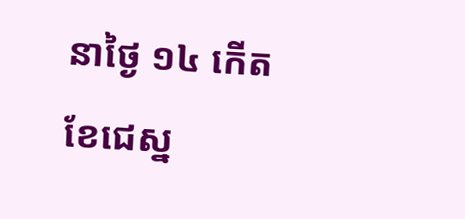នាថ្ងៃ ១៤ កើត ខែជេស្ន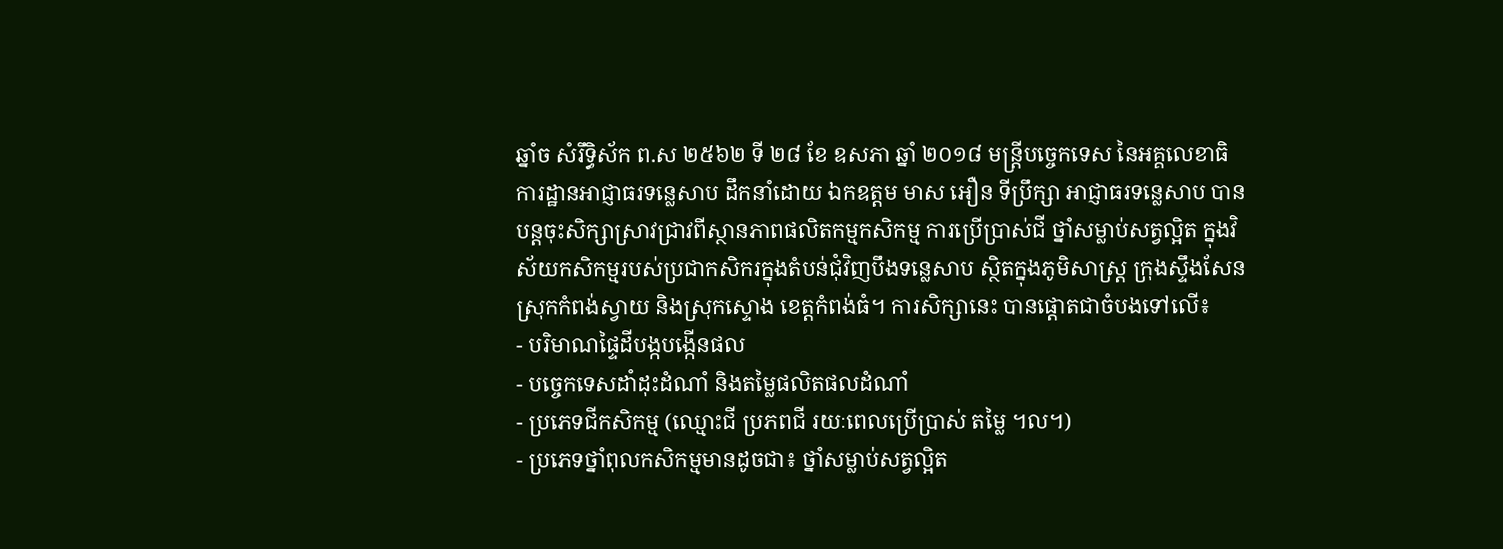ឆ្នាំច សំរឹទ្ធិស័ក ព.ស ២៥៦២ ទី ២៨ ខែ ឧសភា ឆ្នាំ ២០១៨ មន្ត្រីបច្ចេកទេស នៃអគ្គលេខាធិការដ្ឋានអាជ្ញាធរទន្លេសាប ដឹកនាំដោយ ឯកឧត្តម មាស អឿន ទីប្រឹក្សា អាជ្ញាធរទន្លេសាប បានបន្តចុះសិក្សាស្រាវជ្រាវពីស្ថានភាពផលិតកម្មកសិកម្ម ការប្រើប្រាស់ជី ថ្នាំសម្លាប់សត្វល្អិត ក្នុងវិស័យកសិកម្មរបស់ប្រជាកសិករក្នុងតំបន់ជុំវិញបឹងទន្លេសាប ស្ថិតក្នុងភូមិសាស្ត្រ ក្រុងស្ទឹងសែន ស្រុកកំពង់ស្វាយ និងស្រុកស្ទោង ខេត្តកំពង់ធំ។ ការសិក្សានេះ បានផ្តោតជាចំបងទៅលើ៖
- បរិមាណផ្ទៃដីបង្កបង្កើនផល
- បច្ចេកទេសដាំដុះដំណាំ និងតម្លៃផលិតផលដំណាំ
- ប្រភេទជីកសិកម្ម (ឈ្មោះជី ប្រភពជី រយៈពេលប្រើប្រាស់ តម្លៃ ។ល។)
- ប្រភេទថ្នាំពុលកសិកម្មមានដូចជា៖ ថ្នាំសម្លាប់សត្វល្អិត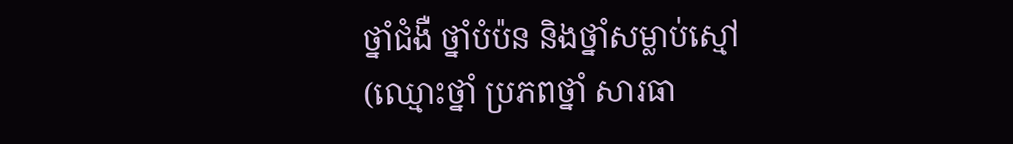ថ្នាំជំងឺ ថ្នាំបំប៉ន និងថ្នាំសម្លាប់ស្មៅ (ឈ្មោះថ្នាំ ប្រភពថ្នាំ សារធា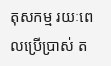តុសកម្ម រយៈពេលប្រើប្រាស់ ត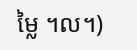ម្លៃ ។ល។)